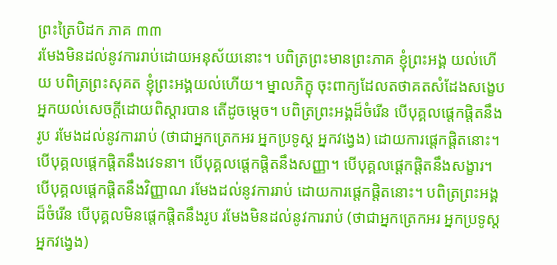ព្រះត្រៃបិដក ភាគ ៣៣
រមែងមិនដល់នូវការរាប់ដោយអនុស័យនោះ។ បពិត្រព្រះមានព្រះភាគ ខ្ញុំព្រះអង្គ យល់ហើយ បពិត្រព្រះសុគត ខ្ញុំព្រះអង្គយល់ហើយ។ ម្នាលភិក្ខុ ចុះពាក្យដែលតថាគតសំដែងសង្ខេប អ្នកយល់សេចក្តីដោយពិស្តារបាន តើដូចម្តេច។ បពិត្រព្រះអង្គដ៏ចំរើន បើបុគ្គលផ្តេកផ្តិតនឹងរូប រមែងដល់នូវការរាប់ (ថាជាអ្នកត្រេកអរ អ្នកប្រទូស្ត អ្នកវង្វេង) ដោយការផ្តេកផ្តិតនោះ។ បើបុគ្គលផ្តេកផ្តិតនឹងវេទនា។ បើបុគ្គលផ្តេកផ្តិតនឹងសញ្ញា។ បើបុគ្គលផ្តេកផ្តិតនឹងសង្ខារ។ បើបុគ្គលផ្តេកផ្តិតនឹងវិញ្ញាណ រមែងដល់នូវការរាប់ ដោយការផ្តេកផ្តិតនោះ។ បពិត្រព្រះអង្គដ៏ចំរើន បើបុគ្គលមិនផ្តេកផ្តិតនឹងរូប រមែងមិនដល់នូវការរាប់ (ថាជាអ្នកត្រេកអរ អ្នកប្រទូស្ត អ្នកវង្វេង)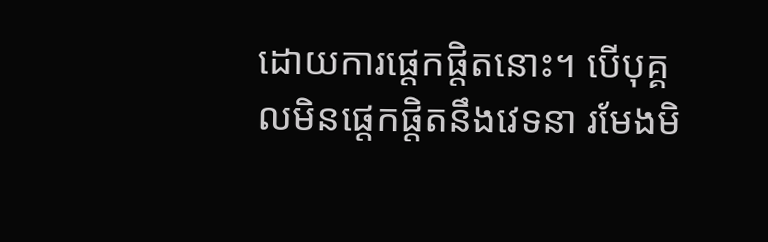ដោយការផ្តេកផ្តិតនោះ។ បើបុគ្គលមិនផ្តេកផ្តិតនឹងវេទនា រមែងមិ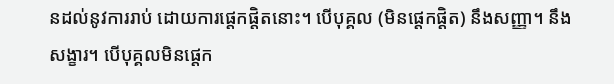នដល់នូវការរាប់ ដោយការផ្តេកផ្តិតនោះ។ បើបុគ្គល (មិនផ្តេកផ្តិត) នឹងសញ្ញា។ នឹងសង្ខារ។ បើបុគ្គលមិនផ្តេក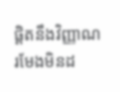ផ្តិតនឹងវិញ្ញាណ រមែងមិនដ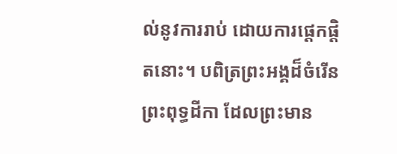ល់នូវការរាប់ ដោយការផ្តេកផ្តិតនោះ។ បពិត្រព្រះអង្គដ៏ចំរើន ព្រះពុទ្ធដីកា ដែលព្រះមាន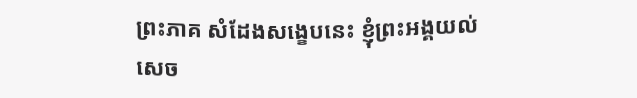ព្រះភាគ សំដែងសង្ខេបនេះ ខ្ញុំព្រះអង្គយល់សេច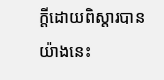ក្តីដោយពិស្តារបាន យ៉ាងនេះ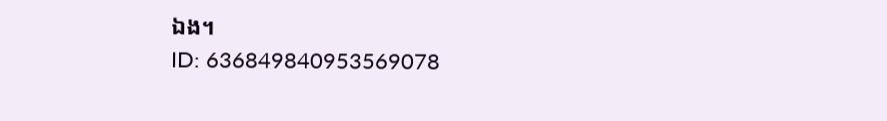ឯង។
ID: 636849840953569078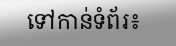ទៅកាន់ទំព័រ៖